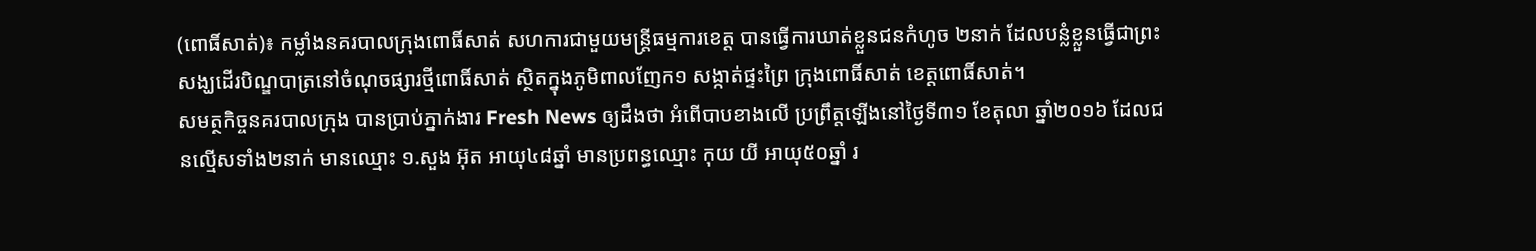(ពោធិ៍សាត់)៖ កម្លាំងនគរបាលក្រុងពោធិ៍សាត់ សហការជាមួយមន្ត្រីធម្មការខេត្ត បានធ្វើការឃាត់ខ្លួនជនកំហូច ២នាក់ ដែលបន្លំខ្លួនធ្វើជាព្រះសង្ឃដើរបិណ្ឌបាត្រនៅចំណុចផ្សារថ្មីពោធិ៍សាត់ ស្ថិតក្នុងភូមិពាលញែក១ សង្កាត់ផ្ទះព្រៃ ក្រុងពោធិ៍សាត់ ខេត្តពោធិ៍សាត់។
សមត្ថកិច្ចនគរបាលក្រុង បានប្រាប់ភ្នាក់ងារ Fresh News ឲ្យដឹងថា អំពើបាបខាងលើ ប្រព្រឹត្តឡើងនៅថ្ងៃទី៣១ ខែតុលា ឆ្នាំ២០១៦ ដែលជនល្មើសទាំង២នាក់ មានឈ្មោះ ១.សួង អ៊ុត អាយុ៤៨ឆ្នាំ មានប្រពន្ធឈ្មោះ កុយ យី អាយុ៥០ឆ្នាំ រ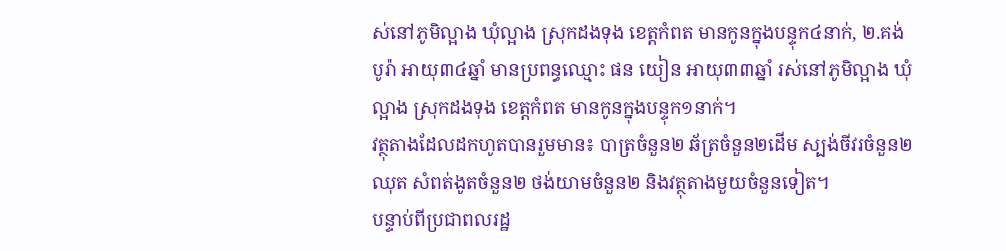ស់នៅភូមិល្អាង ឃុំល្អាង ស្រុកដងទុង ខេត្តកំពត មានកូនក្នុងបន្ទុក៤នាក់, ២.គង់ បូរ៉ា អាយុ៣៤ឆ្នាំ មានប្រពន្ធឈ្មោះ ផន យៀន អាយុ៣៣ឆ្នាំ រស់នៅភូមិល្អាង ឃុំល្អាង ស្រុកដងទុង ខេត្តកំពត មានកូនក្នុងបន្ទុក១នាក់។
វត្ថុតាងដែលដកហូតបានរួមមាន៖ បាត្រចំនួន២ ឆ័ត្រចំនួន២ដើម ស្បង់ចីវរចំនួន២ឈុត សំពត់ងូតចំនួន២ ថង់យាមចំនួន២ និងវត្ថុតាងមួយចំនួនទៀត។
បន្ទាប់ពីប្រជាពលរដ្ឋ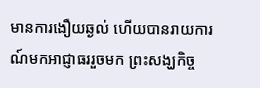មានការងឿយឆ្ងល់ ហើយបានរាយការណ៍មកអាជ្ញាធររួចមក ព្រះសង្ឃកិច្ច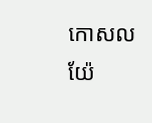កោសល យ៉ែ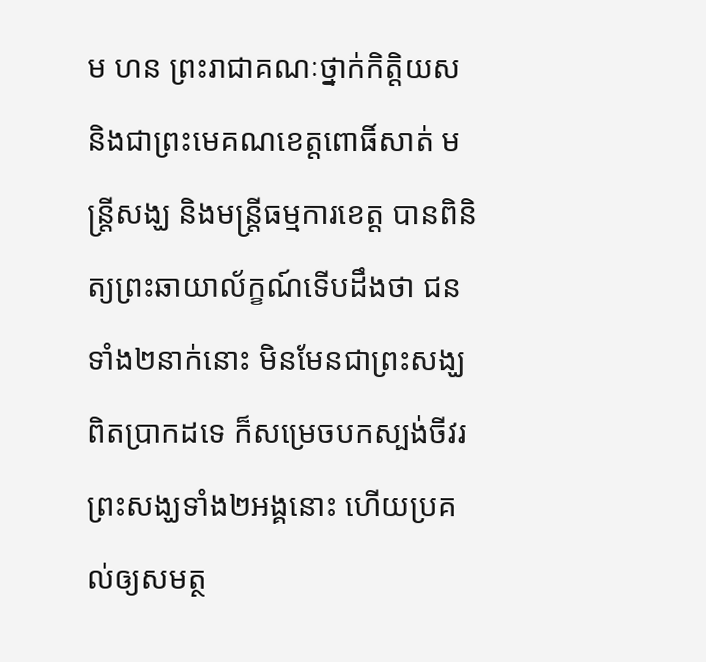ម ហន ព្រះរាជាគណៈថ្នាក់កិត្តិយស និងជាព្រះមេគណខេត្តពោធិ៍សាត់ មន្រ្តីសង្ឃ និងមន្ត្រីធម្មការខេត្ត បានពិនិត្យព្រះឆាយាល័ក្ខណ៍ទើបដឹងថា ជនទាំង២នាក់នោះ មិនមែនជាព្រះសង្ឃពិតប្រាកដទេ ក៏សម្រេចបកស្បង់ចីវរព្រះសង្ឃទាំង២អង្គនោះ ហើយប្រគល់ឲ្យសមត្ថ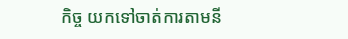កិច្ច យកទៅចាត់ការតាមនី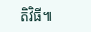តិវិធី៕